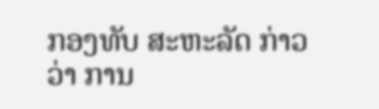ກອງທັບ ສະຫະລັດ ກ່າວວ່າ ການ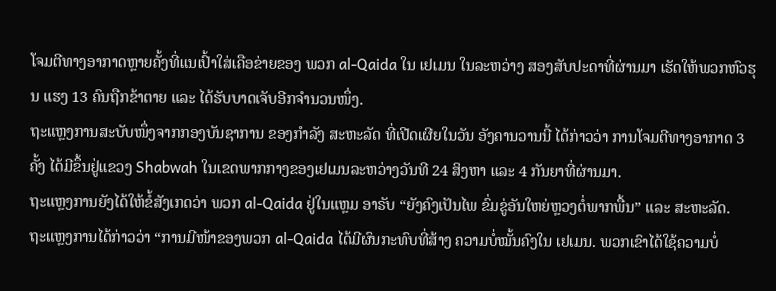ໂຈມຕີທາງອາກາດຫຼາຍຄັ້ງທີ່ແນເປົ້າໃສ່ເຄືອຂ່າຍຂອງ ພວກ al-Qaida ໃນ ເຢເມນ ໃນລະຫວ່າງ ສອງສັບປະດາທີ່ຜ່ານມາ ເຮັດໃຫ້ພວກຫົວຮຸນ ແຮງ 13 ຄົນຖືກຂ້າຕາຍ ແລະ ໄດ້ຮັບບາດເຈັບອີກຈຳນວນໜຶ່ງ.
ຖະແຫຼງການສະບັບໜຶ່ງຈາກກອງບັນຊາການ ຂອງກຳລັງ ສະຫະລັດ ທີ່ເປີດເຜີຍໃນວັນ ອັງຄານວານນີ້ ໄດ້ກ່າວວ່າ ການໂຈມຕີທາງອາກາດ 3 ຄັ້ງ ໄດ້ມີຂຶ້ນຢູ່ແຂວງ Shabwah ໃນເຂດພາກກາງຂອງເຢເມນລະຫວ່າງວັນທີ 24 ສິງຫາ ແລະ 4 ກັນຍາທີ່ຜ່ານມາ.
ຖະແຫຼງການຍັງໄດ້ໃຫ້ຂໍ້ສັງເກດວ່າ ພວກ al-Qaida ຢູ່ໃນແຫຼມ ອາຣັບ “ຍັງຄົງເປັນໄພ ຂົ່ມຂູ່ອັນໃຫຍ່ຫຼວງຕໍ່ພາກພື້ນ” ແລະ ສະຫະລັດ.
ຖະແຫຼງການໄດ້ກ່າວວ່າ “ການມີໜ້າຂອງພວກ al-Qaida ໄດ້ມີຜົນກະທົບທີ່ສ້າງ ຄວາມບໍ່ໝັ້ນຄົງໃນ ເຢເມນ. ພວກເຂົາໄດ້ໃຊ້ຄວາມບໍ່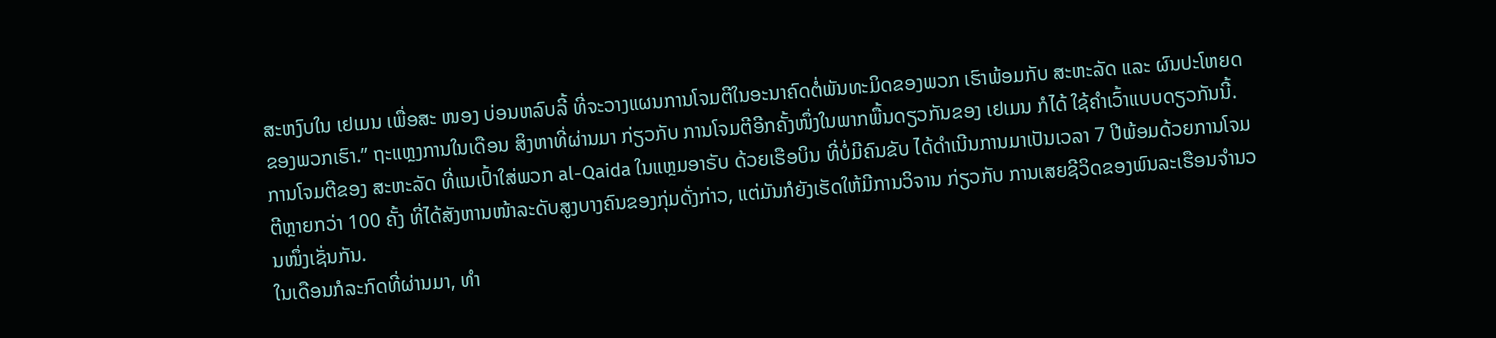ສະຫງົບໃນ ເຢເມນ ເພື່ອສະ ໜອງ ບ່ອນຫລົບລີ້ ທີ່ຈະວາງແຜນການໂຈມຕີໃນອະນາຄົດຕໍ່ພັນທະມິດຂອງພວກ ເຮົາພ້ອມກັບ ສະຫະລັດ ແລະ ຜົນປະໂຫຍດຂອງພວກເຮົາ.” ຖະແຫຼງການໃນເດືອນ ສິງຫາທີ່ຜ່ານມາ ກ່ຽວກັບ ການໂຈມຕີອີກຄັ້ງໜຶ່ງໃນພາກພື້ນດຽວກັນຂອງ ເຢເມນ ກໍໄດ້ ໃຊ້ຄຳເວົ້າແບບດຽວກັນນີ້.
ການໂຈມຕີຂອງ ສະຫະລັດ ທີ່ແນເປົ້າໃສ່ພວກ al-Qaida ໃນແຫຼມອາຣັບ ດ້ວຍເຮືອບິນ ທີ່ບໍ່ມີຄົນຂັບ ໄດ້ດຳເນີນການມາເປັນເວລາ 7 ປີພ້ອມດ້ວຍການໂຈມຕີຫຼາຍກວ່າ 100 ຄັ້ງ ທີ່ໄດ້ສັງຫານໜ້າລະດັບສູງບາງຄົນຂອງກຸ່ມດັ່ງກ່າວ, ແຕ່ມັນກໍຍັງເຮັດໃຫ້ມີການວິຈານ ກ່ຽວກັບ ການເສຍຊີວິດຂອງພົນລະເຮືອນຈຳນວນໜຶ່ງເຊັ່ນກັນ.
ໃນເດືອນກໍລະກົດທີ່ຜ່ານມາ, ທຳ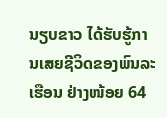ນຽບຂາວ ໄດ້ຮັບຮູ້ການເສຍຊີວິດຂອງພົນລະເຮືອນ ຢ່າງໜ້ອຍ 64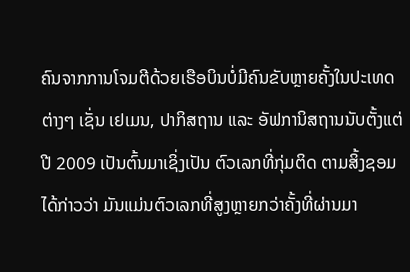ຄົນຈາກການໂຈມຕີດ້ວຍເຮືອບິນບໍ່ມີຄົນຂັບຫຼາຍຄັ້ງໃນປະເທດຕ່າງໆ ເຊັ່ນ ເຢເມນ, ປາກິສຖານ ແລະ ອັຟການິສຖານນັບຕັ້ງແຕ່ປີ 2009 ເປັນຕົ້ນມາເຊິ່ງເປັນ ຕົວເລກທີ່ກຸ່ມຕິດ ຕາມສິ້ງຊອມໄດ້ກ່າວວ່າ ມັນແມ່ນຕົວເລກທີ່ສູງຫຼາຍກວ່າຄັ້ງທີ່ຜ່ານມາ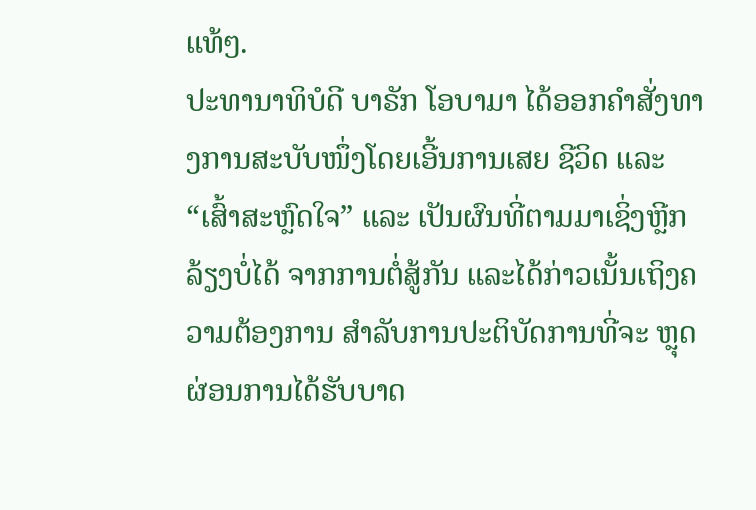ແທ້ໆ.
ປະທານາທິບໍດີ ບາຣັກ ໂອບາມາ ໄດ້ອອກຄຳສັ່ງທາງການສະບັບໜຶ່ງໂດຍເອີ້ນການເສຍ ຊີວິດ ແລະ “ເສົ້າສະຫຼົດໃຈ” ແລະ ເປັນຜົນທີ່ຕາມມາເຊິ່ງຫຼີກລ້ຽງບໍ່ໄດ້ ຈາກການຕໍ່ສູ້ກັນ ແລະໄດ້ກ່າວເນັ້ນເຖິງຄວາມຕ້ອງການ ສຳລັບການປະຕິບັດການທີ່ຈະ ຫຼຸດຜ່ອນການໄດ້ຮັບບາດ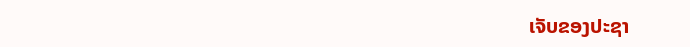ເຈັບຂອງປະຊາ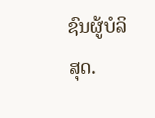ຊົນຜູ້ບໍລິສຸດ.